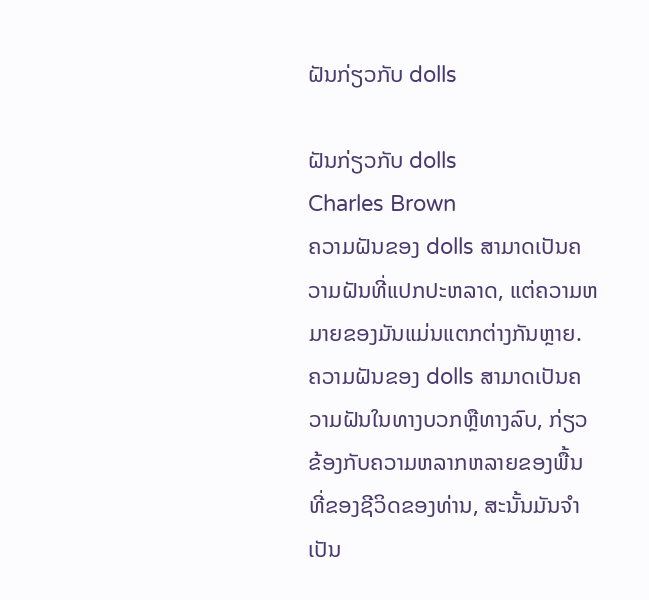ຝັນກ່ຽວກັບ dolls

ຝັນກ່ຽວກັບ dolls
Charles Brown
ຄວາມຝັນຂອງ dolls ສາມາດເປັນຄວາມຝັນທີ່ແປກປະຫລາດ, ແຕ່ຄວາມຫມາຍຂອງມັນແມ່ນແຕກຕ່າງກັນຫຼາຍ. ຄວາມຝັນຂອງ dolls ສາມາດເປັນຄວາມຝັນໃນທາງບວກຫຼືທາງລົບ, ກ່ຽວຂ້ອງກັບຄວາມຫລາກຫລາຍຂອງພື້ນທີ່ຂອງຊີວິດຂອງທ່ານ, ສະນັ້ນມັນຈໍາເປັນ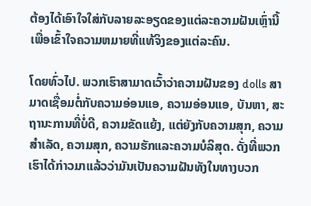ຕ້ອງໄດ້ເອົາໃຈໃສ່ກັບລາຍລະອຽດຂອງແຕ່ລະຄວາມຝັນເຫຼົ່ານີ້ເພື່ອເຂົ້າໃຈຄວາມຫມາຍທີ່ແທ້ຈິງຂອງແຕ່ລະຄົນ.

ໂດຍທົ່ວໄປ. ພວກເຮົາສາມາດເວົ້າວ່າຄວາມຝັນຂອງ dolls ສາມາດເຊື່ອມຕໍ່ກັບຄວາມອ່ອນແອ, ຄວາມອ່ອນແອ, ບັນຫາ, ສະຖານະການທີ່ບໍ່ດີ, ຄວາມຂັດແຍ້ງ, ແຕ່ຍັງກັບຄວາມສຸກ, ຄວາມສໍາເລັດ, ຄວາມສຸກ, ຄວາມຮັກແລະຄວາມບໍລິສຸດ. ດັ່ງທີ່ພວກເຮົາໄດ້ກ່າວມາແລ້ວວ່າມັນເປັນຄວາມຝັນທັງໃນທາງບວກ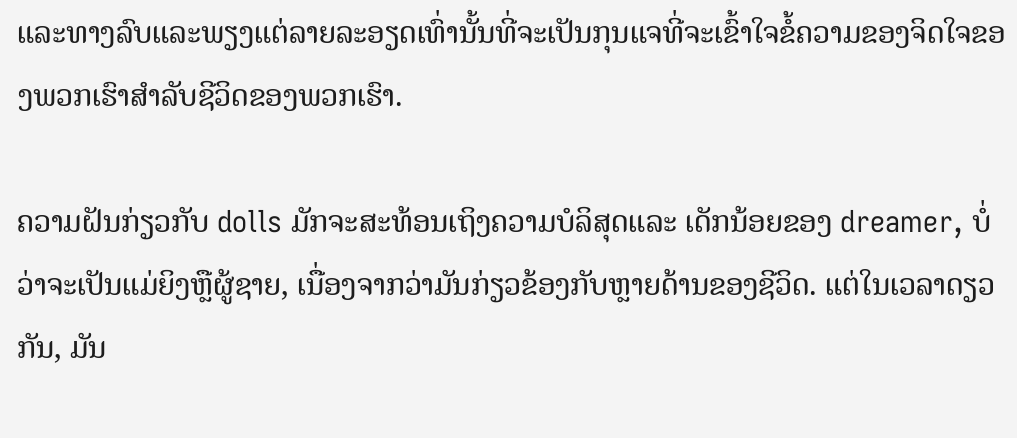ແລະທາງລົບແລະພຽງແຕ່ລາຍລະອຽດເທົ່ານັ້ນທີ່ຈະເປັນກຸນແຈທີ່ຈະເຂົ້າໃຈຂໍ້ຄວາມຂອງຈິດໃຈຂອງພວກເຮົາສໍາລັບຊີວິດຂອງພວກເຮົາ.

ຄວາມຝັນກ່ຽວກັບ dolls ມັກຈະສະທ້ອນເຖິງຄວາມບໍລິສຸດແລະ ເດັກນ້ອຍຂອງ dreamer, ບໍ່ວ່າຈະເປັນແມ່ຍິງຫຼືຜູ້ຊາຍ, ເນື່ອງຈາກວ່າມັນກ່ຽວຂ້ອງກັບຫຼາຍດ້ານຂອງຊີວິດ. ແຕ່ໃນເວລາດຽວກັນ, ມັນ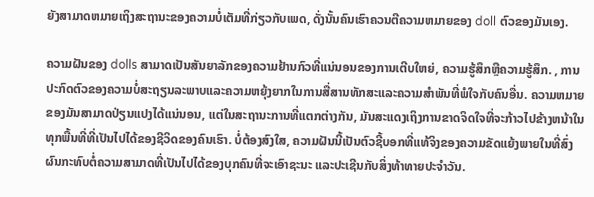ຍັງສາມາດຫມາຍເຖິງສະຖານະຂອງຄວາມບໍ່ເຕັມທີ່ກ່ຽວກັບເພດ, ດັ່ງນັ້ນຄົນເຮົາຄວນຕີຄວາມຫມາຍຂອງ doll ຕົວຂອງມັນເອງ.

ຄວາມຝັນຂອງ dolls ສາມາດເປັນສັນຍາລັກຂອງຄວາມຢ້ານກົວທີ່ແນ່ນອນຂອງການເຕີບໃຫຍ່, ຄວາມຮູ້ສຶກຫຼືຄວາມຮູ້ສຶກ. , ການປະກົດຕົວຂອງຄວາມບໍ່ສະຖຽນລະພາບແລະຄວາມຫຍຸ້ງຍາກໃນການສື່ສານທັກສະແລະຄວາມສໍາພັນທີ່ພໍໃຈກັບຄົນອື່ນ. ຄວາມຫມາຍຂອງມັນສາມາດປ່ຽນແປງໄດ້ແນ່ນອນ, ແຕ່ໃນສະຖານະການທີ່ແຕກຕ່າງກັນ, ມັນສະແດງເຖິງການຂາດຈິດໃຈທີ່ຈະກ້າວໄປຂ້າງຫນ້າໃນທຸກພື້ນທີ່ທີ່ເປັນໄປໄດ້ຂອງຊີວິດຂອງຄົນເຮົາ. ບໍ່ຕ້ອງສົງໃສ, ຄວາມຝັນນີ້ເປັນຕົວຊີ້ບອກທີ່ແທ້ຈິງຂອງຄວາມຂັດແຍ້ງພາຍໃນທີ່ສົ່ງຜົນກະທົບຕໍ່ຄວາມສາມາດທີ່ເປັນໄປໄດ້ຂອງບຸກຄົນທີ່ຈະເອົາຊະນະ ແລະປະເຊີນກັບສິ່ງທ້າທາຍປະຈໍາວັນ.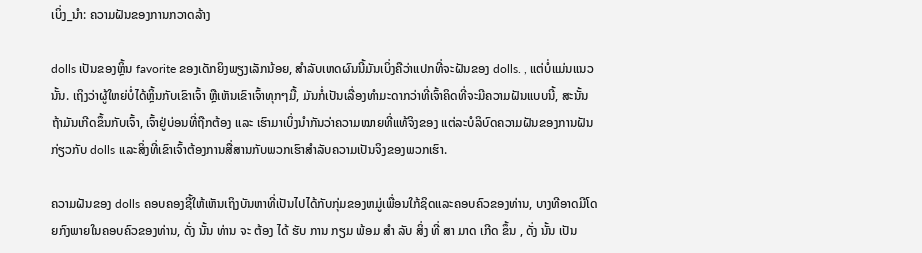ເບິ່ງ_ນຳ: ຄວາມຝັນຂອງການກວາດລ້າງ

dolls ເປັນຂອງຫຼິ້ນ favorite ຂອງເດັກຍິງພຽງເລັກນ້ອຍ, ສໍາລັບເຫດຜົນນີ້ມັນເບິ່ງຄືວ່າແປກທີ່ຈະຝັນຂອງ dolls. , ແຕ່ບໍ່ແມ່ນແນວນັ້ນ. ເຖິງວ່າຜູ້ໃຫຍ່ບໍ່ໄດ້ຫຼິ້ນກັບເຂົາເຈົ້າ ຫຼືເຫັນເຂົາເຈົ້າທຸກໆມື້, ມັນກໍ່ເປັນເລື່ອງທຳມະດາກວ່າທີ່ເຈົ້າຄິດທີ່ຈະມີຄວາມຝັນແບບນີ້, ສະນັ້ນ ຖ້າມັນເກີດຂຶ້ນກັບເຈົ້າ, ເຈົ້າຢູ່ບ່ອນທີ່ຖືກຕ້ອງ ແລະ ເຮົາມາເບິ່ງນຳກັນວ່າຄວາມໝາຍທີ່ແທ້ຈິງຂອງ ແຕ່ລະບໍລິບົດຄວາມຝັນຂອງການຝັນກ່ຽວກັບ dolls ແລະສິ່ງທີ່ເຂົາເຈົ້າຕ້ອງການສື່ສານກັບພວກເຮົາສໍາລັບຄວາມເປັນຈິງຂອງພວກເຮົາ.

ຄວາມຝັນຂອງ dolls ຄອບຄອງຊີ້ໃຫ້ເຫັນເຖິງບັນຫາທີ່ເປັນໄປໄດ້ກັບກຸ່ມຂອງຫມູ່ເພື່ອນໃກ້ຊິດແລະຄອບຄົວຂອງທ່ານ, ບາງທີອາດມີໂດຍກົງພາຍໃນຄອບຄົວຂອງທ່ານ, ດັ່ງ ນັ້ນ ທ່ານ ຈະ ຕ້ອງ ໄດ້ ຮັບ ການ ກຽມ ພ້ອມ ສໍາ ລັບ ສິ່ງ ທີ່ ສາ ມາດ ເກີດ ຂຶ້ນ , ດັ່ງ ນັ້ນ ເປັນ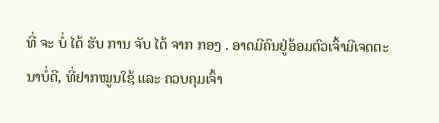ທີ່ ຈະ ບໍ່ ໄດ້ ຮັບ ການ ຈັບ ໄດ້ ຈາກ ກອງ . ອາດມີຄົນຢູ່ອ້ອມຕົວເຈົ້າມີເຈດຕະນາບໍ່ດີ, ທີ່ຢາກໝູນໃຊ້ ແລະ ຄວບຄຸມເຈົ້າ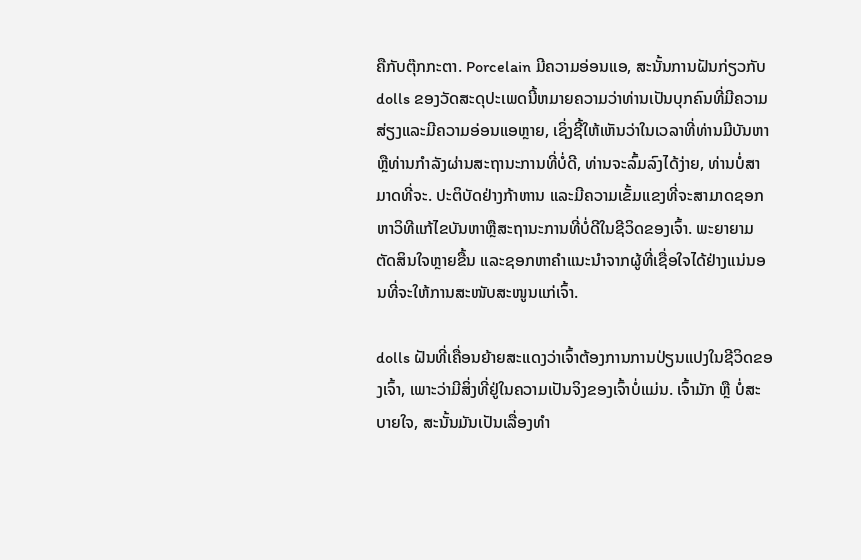ຄືກັບຕຸ໊ກກະຕາ. Porcelain ມີຄວາມອ່ອນແອ, ສະນັ້ນການຝັນກ່ຽວກັບ dolls ຂອງວັດສະດຸປະເພດນີ້ຫມາຍຄວາມວ່າທ່ານເປັນບຸກຄົນທີ່ມີຄວາມສ່ຽງແລະມີຄວາມອ່ອນແອຫຼາຍ, ເຊິ່ງຊີ້ໃຫ້ເຫັນວ່າໃນເວລາທີ່ທ່ານມີບັນຫາຫຼືທ່ານກໍາລັງຜ່ານສະຖານະການທີ່ບໍ່ດີ, ທ່ານຈະລົ້ມລົງໄດ້ງ່າຍ, ທ່ານບໍ່ສາມາດທີ່ຈະ. ປະຕິບັດຢ່າງກ້າຫານ ແລະມີຄວາມເຂັ້ມແຂງທີ່ຈະສາມາດຊອກຫາວິທີແກ້ໄຂບັນຫາຫຼືສະຖານະການທີ່ບໍ່ດີໃນຊີວິດຂອງເຈົ້າ. ພະຍາຍາມຕັດສິນໃຈຫຼາຍຂື້ນ ແລະຊອກຫາຄໍາແນະນໍາຈາກຜູ້ທີ່ເຊື່ອໃຈໄດ້ຢ່າງແນ່ນອນທີ່ຈະໃຫ້ການສະໜັບສະໜູນແກ່ເຈົ້າ.

dolls ຝັນທີ່ເຄື່ອນຍ້າຍສະແດງວ່າເຈົ້າຕ້ອງການການປ່ຽນແປງໃນຊີວິດຂອງເຈົ້າ, ເພາະວ່າມີສິ່ງທີ່ຢູ່ໃນຄວາມເປັນຈິງຂອງເຈົ້າບໍ່ແມ່ນ. ເຈົ້າມັກ ຫຼື ບໍ່ສະບາຍໃຈ, ສະນັ້ນມັນເປັນເລື່ອງທຳ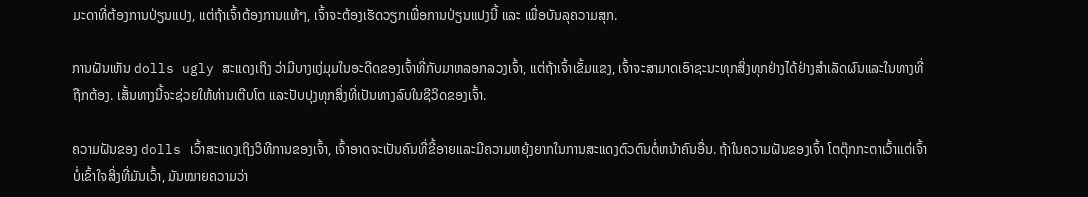ມະດາທີ່ຕ້ອງການປ່ຽນແປງ, ແຕ່ຖ້າເຈົ້າຕ້ອງການແທ້ໆ, ເຈົ້າຈະຕ້ອງເຮັດວຽກເພື່ອການປ່ຽນແປງນີ້ ແລະ ເພື່ອບັນລຸຄວາມສຸກ.

ການຝັນເຫັນ dolls ugly ສະແດງເຖິງ ວ່າມີບາງແງ່ມຸມໃນອະດີດຂອງເຈົ້າທີ່ກັບມາຫລອກລວງເຈົ້າ, ແຕ່ຖ້າເຈົ້າເຂັ້ມແຂງ, ເຈົ້າຈະສາມາດເອົາຊະນະທຸກສິ່ງທຸກຢ່າງໄດ້ຢ່າງສໍາເລັດຜົນແລະໃນທາງທີ່ຖືກຕ້ອງ. ເສັ້ນທາງນີ້ຈະຊ່ວຍໃຫ້ທ່ານເຕີບໂຕ ແລະປັບປຸງທຸກສິ່ງທີ່ເປັນທາງລົບໃນຊີວິດຂອງເຈົ້າ.

ຄວາມຝັນຂອງ dolls ເວົ້າສະແດງເຖິງວິທີການຂອງເຈົ້າ, ເຈົ້າອາດຈະເປັນຄົນທີ່ຂີ້ອາຍແລະມີຄວາມຫຍຸ້ງຍາກໃນການສະແດງຕົວຕົນຕໍ່ຫນ້າຄົນອື່ນ. ຖ້າໃນຄວາມຝັນຂອງເຈົ້າ ໂຕຕຸ໊ກກະຕາເວົ້າແຕ່ເຈົ້າບໍ່ເຂົ້າໃຈສິ່ງທີ່ມັນເວົ້າ, ມັນໝາຍຄວາມວ່າ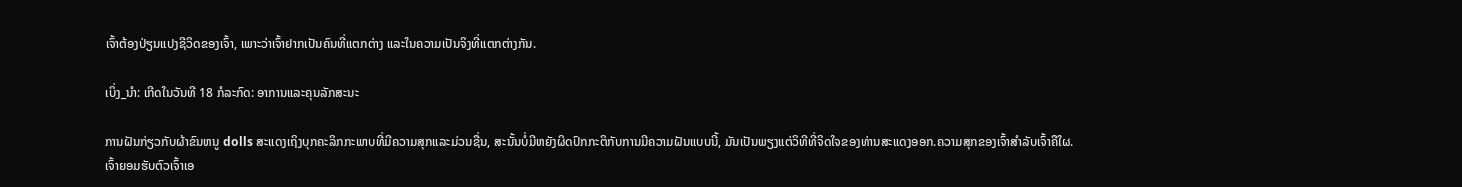ເຈົ້າຕ້ອງປ່ຽນແປງຊີວິດຂອງເຈົ້າ, ເພາະວ່າເຈົ້າຢາກເປັນຄົນທີ່ແຕກຕ່າງ ແລະໃນຄວາມເປັນຈິງທີ່ແຕກຕ່າງກັນ.

ເບິ່ງ_ນຳ: ເກີດໃນວັນທີ 18 ກໍລະກົດ: ອາການແລະຄຸນລັກສະນະ

ການຝັນກ່ຽວກັບຜ້າຂົນຫນູ dolls ສະແດງເຖິງບຸກຄະລິກກະພາບທີ່ມີຄວາມສຸກແລະມ່ວນຊື່ນ, ສະນັ້ນບໍ່ມີຫຍັງຜິດປົກກະຕິກັບການມີຄວາມຝັນແບບນີ້, ມັນເປັນພຽງແຕ່ວິທີທີ່ຈິດໃຈຂອງທ່ານສະແດງອອກ.ຄວາມສຸກຂອງເຈົ້າສຳລັບເຈົ້າຄືໃຜ. ເຈົ້າຍອມຮັບຕົວເຈົ້າເອ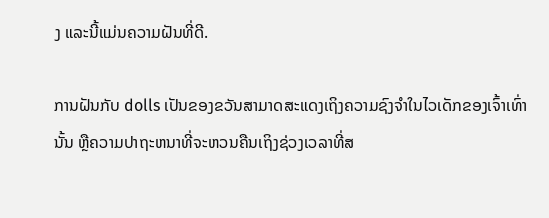ງ ແລະນີ້ແມ່ນຄວາມຝັນທີ່ດີ.

ການຝັນກັບ dolls ເປັນຂອງຂວັນສາມາດສະແດງເຖິງຄວາມຊົງຈໍາໃນໄວເດັກຂອງເຈົ້າເທົ່ານັ້ນ ຫຼືຄວາມປາຖະຫນາທີ່ຈະຫວນຄືນເຖິງຊ່ວງເວລາທີ່ສ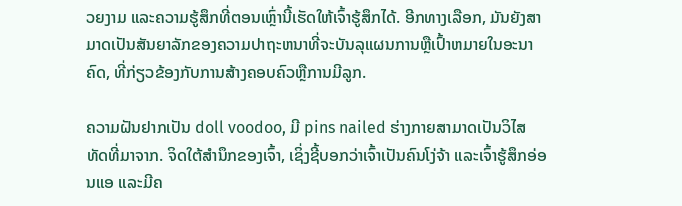ວຍງາມ ແລະຄວາມຮູ້ສຶກທີ່ຕອນເຫຼົ່ານີ້ເຮັດໃຫ້ເຈົ້າຮູ້ສຶກໄດ້. ອີກທາງເລືອກ, ມັນຍັງສາມາດເປັນສັນຍາລັກຂອງຄວາມປາຖະຫນາທີ່ຈະບັນລຸແຜນການຫຼືເປົ້າຫມາຍໃນອະນາຄົດ, ທີ່ກ່ຽວຂ້ອງກັບການສ້າງຄອບຄົວຫຼືການມີລູກ.

ຄວາມຝັນຢາກເປັນ doll voodoo, ມີ pins nailed ຮ່າງກາຍສາມາດເປັນວິໄສທັດທີ່ມາຈາກ. ຈິດໃຕ້ສຳນຶກຂອງເຈົ້າ, ເຊິ່ງຊີ້ບອກວ່າເຈົ້າເປັນຄົນໂງ່ຈ້າ ແລະເຈົ້າຮູ້ສຶກອ່ອນແອ ແລະມີຄ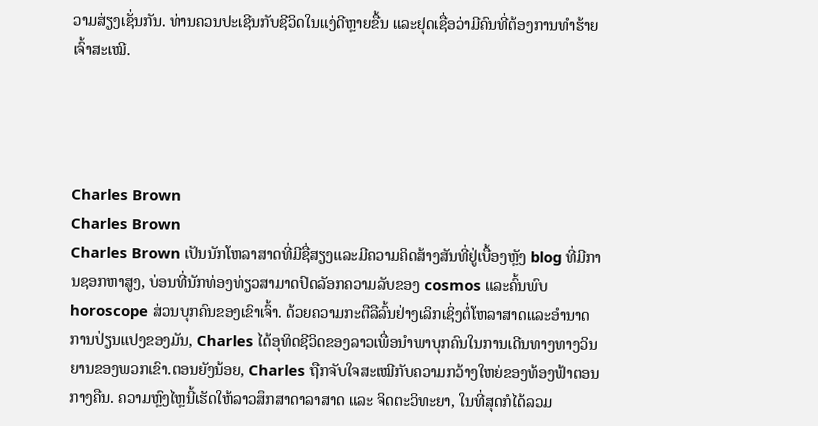ວາມສ່ຽງເຊັ່ນກັນ. ທ່ານຄວນປະເຊີນກັບຊີວິດໃນແງ່ດີຫຼາຍຂື້ນ ແລະຢຸດເຊື່ອວ່າມີຄົນທີ່ຕ້ອງການທຳຮ້າຍເຈົ້າສະເໝີ.




Charles Brown
Charles Brown
Charles Brown ເປັນນັກໂຫລາສາດທີ່ມີຊື່ສຽງແລະມີຄວາມຄິດສ້າງສັນທີ່ຢູ່ເບື້ອງຫຼັງ blog ທີ່ມີການຊອກຫາສູງ, ບ່ອນທີ່ນັກທ່ອງທ່ຽວສາມາດປົດລັອກຄວາມລັບຂອງ cosmos ແລະຄົ້ນພົບ horoscope ສ່ວນບຸກຄົນຂອງເຂົາເຈົ້າ. ດ້ວຍຄວາມກະຕືລືລົ້ນຢ່າງເລິກເຊິ່ງຕໍ່ໂຫລາສາດແລະອໍານາດການປ່ຽນແປງຂອງມັນ, Charles ໄດ້ອຸທິດຊີວິດຂອງລາວເພື່ອນໍາພາບຸກຄົນໃນການເດີນທາງທາງວິນຍານຂອງພວກເຂົາ.ຕອນຍັງນ້ອຍ, Charles ຖືກຈັບໃຈສະເໝີກັບຄວາມກວ້າງໃຫຍ່ຂອງທ້ອງຟ້າຕອນກາງຄືນ. ຄວາມຫຼົງໄຫຼນີ້ເຮັດໃຫ້ລາວສຶກສາດາລາສາດ ແລະ ຈິດຕະວິທະຍາ, ໃນທີ່ສຸດກໍໄດ້ລວມ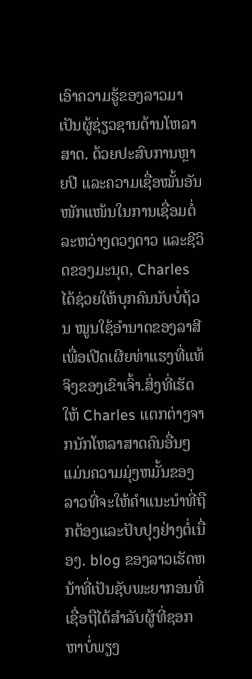ເອົາຄວາມຮູ້ຂອງລາວມາເປັນຜູ້ຊ່ຽວຊານດ້ານໂຫລາສາດ. ດ້ວຍປະສົບການຫຼາຍປີ ແລະຄວາມເຊື່ອໝັ້ນອັນໜັກແໜ້ນໃນການເຊື່ອມຕໍ່ລະຫວ່າງດວງດາວ ແລະຊີວິດຂອງມະນຸດ, Charles ໄດ້ຊ່ວຍໃຫ້ບຸກຄົນນັບບໍ່ຖ້ວນ ໝູນໃຊ້ອຳນາດຂອງລາສີເພື່ອເປີດເຜີຍທ່າແຮງທີ່ແທ້ຈິງຂອງເຂົາເຈົ້າ.ສິ່ງທີ່ເຮັດໃຫ້ Charles ແຕກຕ່າງຈາກນັກໂຫລາສາດຄົນອື່ນໆແມ່ນຄວາມມຸ່ງຫມັ້ນຂອງລາວທີ່ຈະໃຫ້ຄໍາແນະນໍາທີ່ຖືກຕ້ອງແລະປັບປຸງຢ່າງຕໍ່ເນື່ອງ. blog ຂອງລາວເຮັດຫນ້າທີ່ເປັນຊັບພະຍາກອນທີ່ເຊື່ອຖືໄດ້ສໍາລັບຜູ້ທີ່ຊອກຫາບໍ່ພຽງ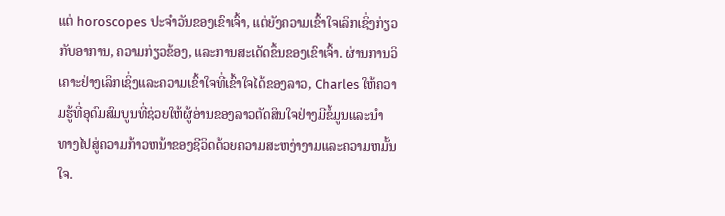ແຕ່ horoscopes ປະຈໍາວັນຂອງເຂົາເຈົ້າ, ແຕ່ຍັງຄວາມເຂົ້າໃຈເລິກເຊິ່ງກ່ຽວກັບອາການ, ຄວາມກ່ຽວຂ້ອງ, ແລະການສະເດັດຂຶ້ນຂອງເຂົາເຈົ້າ. ຜ່ານການວິເຄາະຢ່າງເລິກເຊິ່ງແລະຄວາມເຂົ້າໃຈທີ່ເຂົ້າໃຈໄດ້ຂອງລາວ, Charles ໃຫ້ຄວາມຮູ້ທີ່ອຸດົມສົມບູນທີ່ຊ່ວຍໃຫ້ຜູ້ອ່ານຂອງລາວຕັດສິນໃຈຢ່າງມີຂໍ້ມູນແລະນໍາທາງໄປສູ່ຄວາມກ້າວຫນ້າຂອງຊີວິດດ້ວຍຄວາມສະຫງ່າງາມແລະຄວາມຫມັ້ນໃຈ.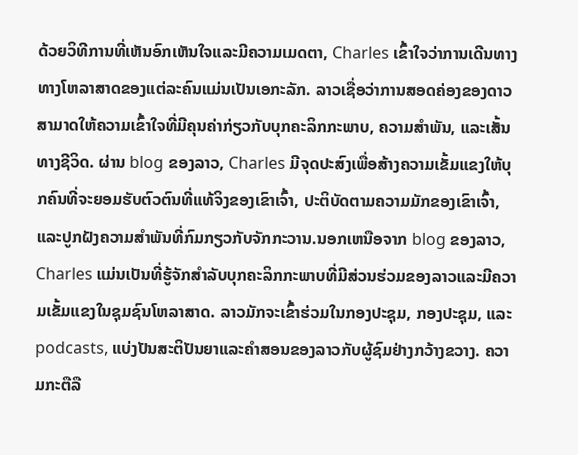ດ້ວຍວິທີການທີ່ເຫັນອົກເຫັນໃຈແລະມີຄວາມເມດຕາ, Charles ເຂົ້າໃຈວ່າການເດີນທາງທາງໂຫລາສາດຂອງແຕ່ລະຄົນແມ່ນເປັນເອກະລັກ. ລາວເຊື່ອວ່າການສອດຄ່ອງຂອງດາວສາມາດໃຫ້ຄວາມເຂົ້າໃຈທີ່ມີຄຸນຄ່າກ່ຽວກັບບຸກຄະລິກກະພາບ, ຄວາມສໍາພັນ, ແລະເສັ້ນທາງຊີວິດ. ຜ່ານ blog ຂອງລາວ, Charles ມີຈຸດປະສົງເພື່ອສ້າງຄວາມເຂັ້ມແຂງໃຫ້ບຸກຄົນທີ່ຈະຍອມຮັບຕົວຕົນທີ່ແທ້ຈິງຂອງເຂົາເຈົ້າ, ປະຕິບັດຕາມຄວາມມັກຂອງເຂົາເຈົ້າ, ແລະປູກຝັງຄວາມສໍາພັນທີ່ກົມກຽວກັບຈັກກະວານ.ນອກເຫນືອຈາກ blog ຂອງລາວ, Charles ແມ່ນເປັນທີ່ຮູ້ຈັກສໍາລັບບຸກຄະລິກກະພາບທີ່ມີສ່ວນຮ່ວມຂອງລາວແລະມີຄວາມເຂັ້ມແຂງໃນຊຸມຊົນໂຫລາສາດ. ລາວມັກຈະເຂົ້າຮ່ວມໃນກອງປະຊຸມ, ກອງປະຊຸມ, ແລະ podcasts, ແບ່ງປັນສະຕິປັນຍາແລະຄໍາສອນຂອງລາວກັບຜູ້ຊົມຢ່າງກວ້າງຂວາງ. ຄວາມກະຕືລື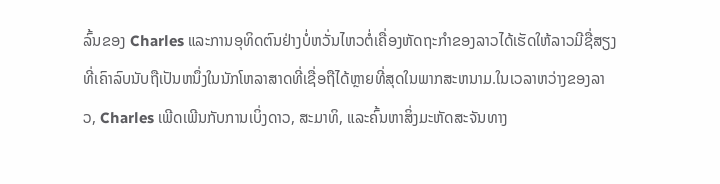ລົ້ນຂອງ Charles ແລະການອຸທິດຕົນຢ່າງບໍ່ຫວັ່ນໄຫວຕໍ່ເຄື່ອງຫັດຖະກໍາຂອງລາວໄດ້ເຮັດໃຫ້ລາວມີຊື່ສຽງທີ່ເຄົາລົບນັບຖືເປັນຫນຶ່ງໃນນັກໂຫລາສາດທີ່ເຊື່ອຖືໄດ້ຫຼາຍທີ່ສຸດໃນພາກສະຫນາມ.ໃນເວລາຫວ່າງຂອງລາວ, Charles ເພີດເພີນກັບການເບິ່ງດາວ, ສະມາທິ, ແລະຄົ້ນຫາສິ່ງມະຫັດສະຈັນທາງ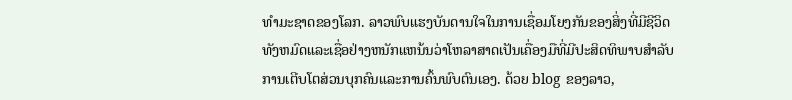ທໍາມະຊາດຂອງໂລກ. ລາວພົບແຮງບັນດານໃຈໃນການເຊື່ອມໂຍງກັນຂອງສິ່ງທີ່ມີຊີວິດທັງຫມົດແລະເຊື່ອຢ່າງຫນັກແຫນ້ນວ່າໂຫລາສາດເປັນເຄື່ອງມືທີ່ມີປະສິດທິພາບສໍາລັບການເຕີບໂຕສ່ວນບຸກຄົນແລະການຄົ້ນພົບຕົນເອງ. ດ້ວຍ blog ຂອງລາວ,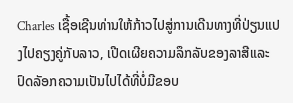Charles ເຊື້ອເຊີນທ່ານໃຫ້ກ້າວໄປສູ່ການເດີນທາງທີ່ປ່ຽນແປງໄປຄຽງຄູ່ກັບລາວ, ເປີດເຜີຍຄວາມລຶກລັບຂອງລາສີແລະປົດລັອກຄວາມເປັນໄປໄດ້ທີ່ບໍ່ມີຂອບ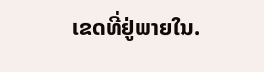ເຂດທີ່ຢູ່ພາຍໃນ.